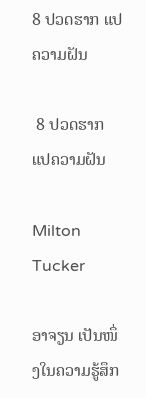8 ປວດຮາກ ແປຄວາມຝັນ

 8 ປວດຮາກ ແປຄວາມຝັນ

Milton Tucker

ອາຈຽນ ເປັນໜຶ່ງໃນຄວາມຮູ້ສຶກ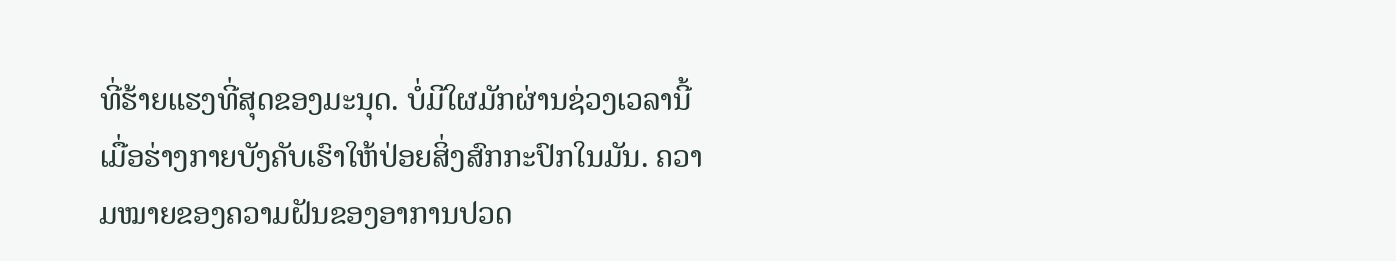ທີ່ຮ້າຍແຮງທີ່ສຸດຂອງມະນຸດ. ບໍ່ມີໃຜມັກຜ່ານຊ່ວງເວລານີ້ເມື່ອຮ່າງກາຍບັງຄັບເຮົາໃຫ້ປ່ອຍສິ່ງສົກກະປົກໃນມັນ. ຄວາມໝາຍຂອງຄວາມຝັນຂອງອາການປວດ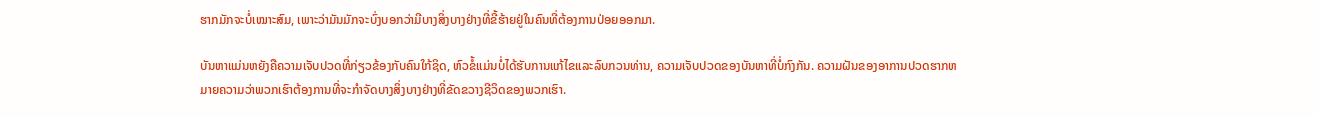ຮາກມັກຈະບໍ່ເໝາະສົມ, ເພາະວ່າມັນມັກຈະບົ່ງບອກວ່າມີບາງສິ່ງບາງຢ່າງທີ່ຂີ້ຮ້າຍຢູ່ໃນຄົນທີ່ຕ້ອງການປ່ອຍອອກມາ.

ບັນຫາແມ່ນຫຍັງຄືຄວາມເຈັບປວດທີ່ກ່ຽວຂ້ອງກັບຄົນໃກ້ຊິດ, ຫົວຂໍ້ແມ່ນບໍ່ໄດ້ຮັບການແກ້ໄຂແລະລົບກວນທ່ານ, ຄວາມເຈັບປວດຂອງບັນຫາທີ່ບໍ່ກົງກັນ. ຄວາມຝັນຂອງອາການປວດຮາກຫມາຍຄວາມວ່າພວກເຮົາຕ້ອງການທີ່ຈະກໍາຈັດບາງສິ່ງບາງຢ່າງທີ່ຂັດຂວາງຊີວິດຂອງພວກເຮົາ.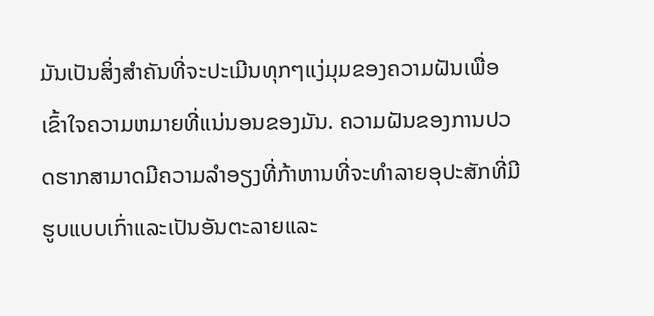ມັນເປັນສິ່ງສໍາຄັນທີ່ຈະປະເມີນທຸກໆແງ່ມຸມຂອງຄວາມຝັນເພື່ອເຂົ້າໃຈຄວາມຫມາຍທີ່ແນ່ນອນຂອງມັນ. ຄວາມຝັນຂອງການປວດຮາກສາມາດມີຄວາມລໍາອຽງທີ່ກ້າຫານທີ່ຈະທໍາລາຍອຸປະສັກທີ່ມີຮູບແບບເກົ່າແລະເປັນອັນຕະລາຍແລະ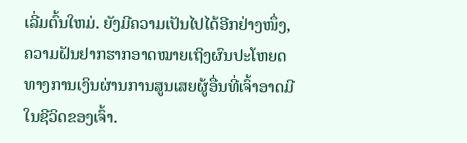ເລີ່ມຕົ້ນໃຫມ່. ຍັງມີຄວາມເປັນໄປໄດ້ອີກຢ່າງໜຶ່ງ, ຄວາມຝັນຢາກຮາກອາດໝາຍເຖິງຜົນປະໂຫຍດທາງການເງິນຜ່ານການສູນເສຍຜູ້ອື່ນທີ່ເຈົ້າອາດມີໃນຊີວິດຂອງເຈົ້າ.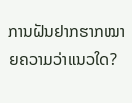ການຝັນຢາກຮາກໝາຍຄວາມວ່າແນວໃດ?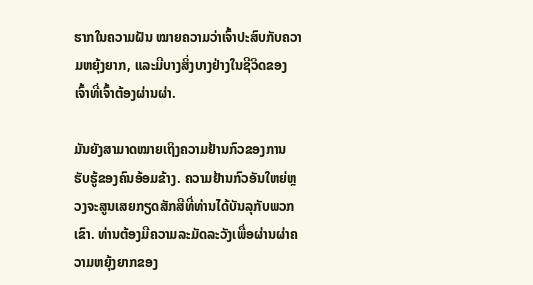ຮາກໃນຄວາມຝັນ ໝາຍຄວາມວ່າເຈົ້າປະສົບກັບຄວາມຫຍຸ້ງຍາກ, ແລະມີບາງສິ່ງບາງຢ່າງໃນຊີວິດຂອງເຈົ້າທີ່ເຈົ້າຕ້ອງຜ່ານຜ່າ.

ມັນຍັງສາມາດໝາຍເຖິງຄວາມຢ້ານກົວຂອງການຮັບຮູ້ຂອງຄົນອ້ອມຂ້າງ. ຄວາມຢ້ານກົວອັນໃຫຍ່ຫຼວງຈະສູນເສຍກຽດສັກສີທີ່ທ່ານໄດ້ບັນລຸກັບພວກເຂົາ. ທ່ານຕ້ອງມີຄວາມລະມັດລະວັງເພື່ອຜ່ານຜ່າຄວາມຫຍຸ້ງຍາກຂອງ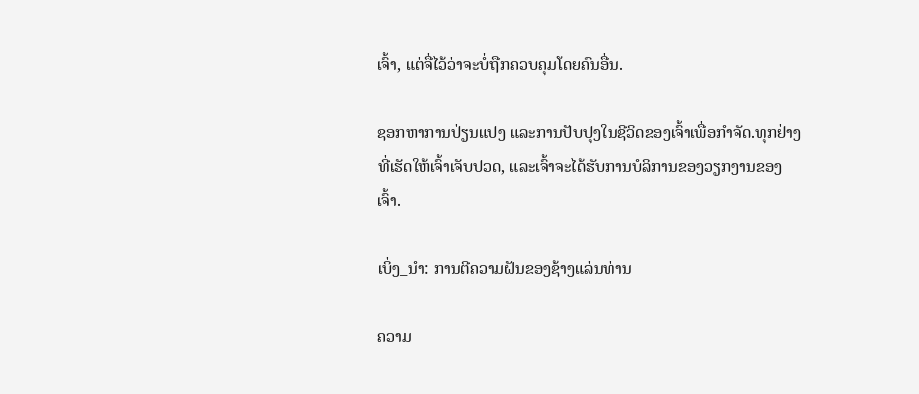ເຈົ້າ, ແຕ່ຈື່ໄວ້ວ່າຈະບໍ່ຖືກຄວບຄຸມໂດຍຄົນອື່ນ.

ຊອກຫາການປ່ຽນແປງ ແລະການປັບປຸງໃນຊີວິດຂອງເຈົ້າເພື່ອກໍາຈັດ.ທຸກຢ່າງທີ່ເຮັດໃຫ້ເຈົ້າເຈັບປວດ, ແລະເຈົ້າຈະໄດ້ຮັບການບໍລິການຂອງວຽກງານຂອງເຈົ້າ.

ເບິ່ງ_ນຳ: ການຕີຄວາມຝັນຂອງຊ້າງແລ່ນທ່ານ

ຄວາມ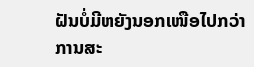ຝັນບໍ່ມີຫຍັງນອກເໜືອໄປກວ່າການສະ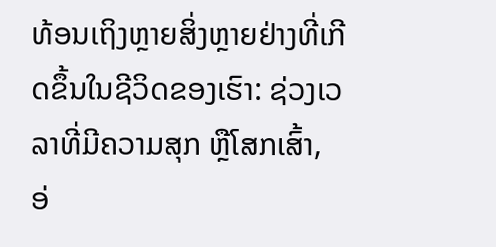ທ້ອນເຖິງຫຼາຍສິ່ງຫຼາຍຢ່າງທີ່ເກີດຂຶ້ນໃນຊີວິດຂອງເຮົາ: ຊ່ວງເວລາທີ່ມີຄວາມສຸກ ຫຼືໂສກເສົ້າ, ອ່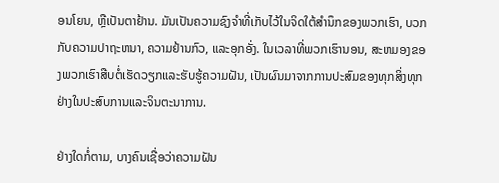ອນໂຍນ, ຫຼືເປັນຕາຢ້ານ. ມັນເປັນຄວາມຊົງຈໍາທີ່ເກັບໄວ້ໃນຈິດໃຕ້ສໍານຶກຂອງພວກເຮົາ, ບວກກັບຄວາມປາຖະຫນາ, ຄວາມຢ້ານກົວ, ແລະອຸກອັ່ງ. ໃນເວລາທີ່ພວກເຮົານອນ, ສະຫມອງຂອງພວກເຮົາສືບຕໍ່ເຮັດວຽກແລະຮັບຮູ້ຄວາມຝັນ, ເປັນຜົນມາຈາກການປະສົມຂອງທຸກສິ່ງທຸກຢ່າງໃນປະສົບການແລະຈິນຕະນາການ.

ຢ່າງໃດກໍ່ຕາມ, ບາງຄົນເຊື່ອວ່າຄວາມຝັນ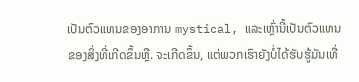ເປັນຕົວແທນຂອງອາການ mystical, ແລະເຫຼົ່ານີ້ເປັນຕົວແທນຂອງສິ່ງທີ່ເກີດຂຶ້ນຫຼື. ຈະເກີດຂຶ້ນ, ແຕ່ພວກເຮົາຍັງບໍ່ໄດ້ຮັບຮູ້ມັນເທື່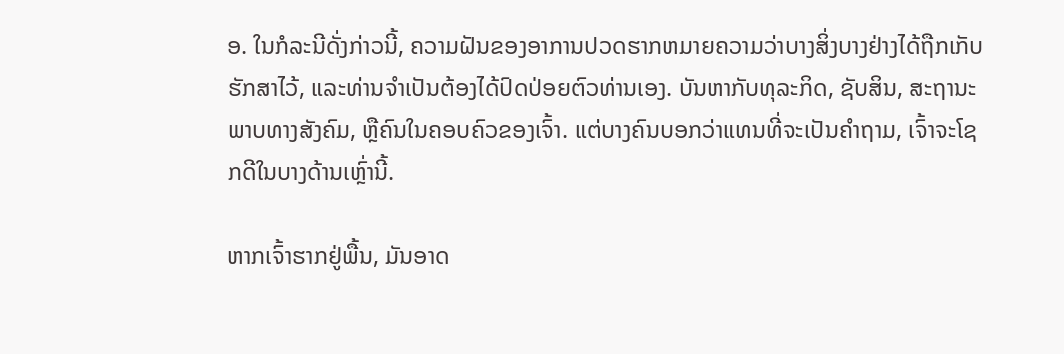ອ. ໃນກໍລະນີດັ່ງກ່າວນີ້, ຄວາມຝັນຂອງອາການປວດຮາກຫມາຍຄວາມວ່າບາງສິ່ງບາງຢ່າງໄດ້ຖືກເກັບຮັກສາໄວ້, ແລະທ່ານຈໍາເປັນຕ້ອງໄດ້ປົດປ່ອຍຕົວທ່ານເອງ. ບັນຫາກັບທຸລະກິດ, ຊັບສິນ, ສະຖານະພາບທາງສັງຄົມ, ຫຼືຄົນໃນຄອບຄົວຂອງເຈົ້າ. ແຕ່ບາງຄົນບອກວ່າແທນທີ່ຈະເປັນຄຳຖາມ, ເຈົ້າຈະໂຊກດີໃນບາງດ້ານເຫຼົ່ານີ້.

ຫາກເຈົ້າຮາກຢູ່ພື້ນ, ມັນອາດ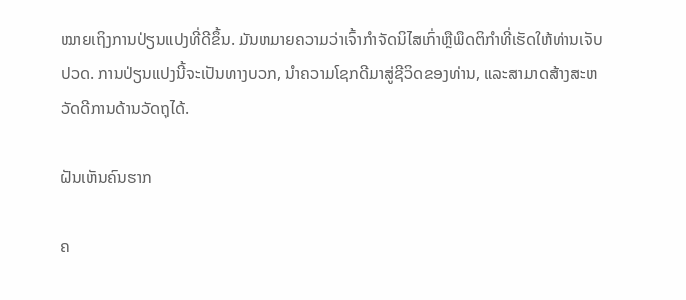ໝາຍເຖິງການປ່ຽນແປງທີ່ດີຂຶ້ນ. ມັນຫມາຍຄວາມວ່າເຈົ້າກໍາຈັດນິໄສເກົ່າຫຼືພຶດຕິກໍາທີ່ເຮັດໃຫ້ທ່ານເຈັບປວດ. ການປ່ຽນແປງນີ້ຈະເປັນທາງບວກ, ນຳຄວາມໂຊກດີມາສູ່ຊີວິດຂອງທ່ານ, ແລະສາມາດສ້າງສະຫວັດດີການດ້ານວັດຖຸໄດ້.

ຝັນເຫັນຄົນຮາກ

ຄ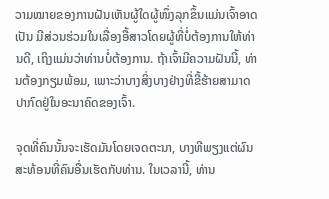ວາມໝາຍຂອງການຝັນເຫັນຜູ້ໃດຜູ້ໜຶ່ງລຸກຂຶ້ນແມ່ນເຈົ້າອາດເປັນ ມີສ່ວນຮ່ວມໃນເລື່ອງອື້ສາວໂດຍຜູ້ທີ່ບໍ່ຕ້ອງການໃຫ້ທ່ານດີ, ເຖິງແມ່ນວ່າທ່ານບໍ່ຕ້ອງການ. ຖ້າເຈົ້າມີຄວາມຝັນນີ້, ທ່ານຕ້ອງກຽມພ້ອມ, ເພາະວ່າບາງສິ່ງບາງຢ່າງທີ່ຂີ້ຮ້າຍສາມາດປາກົດຢູ່ໃນອະນາຄົດຂອງເຈົ້າ.

ຈຸດທີ່ຄົນນັ້ນຈະເຮັດມັນໂດຍເຈດຕະນາ, ບາງທີພຽງແຕ່ຜົນສະທ້ອນທີ່ຄົນອື່ນເຮັດກັບທ່ານ. ໃນເວລານີ້, ທ່ານ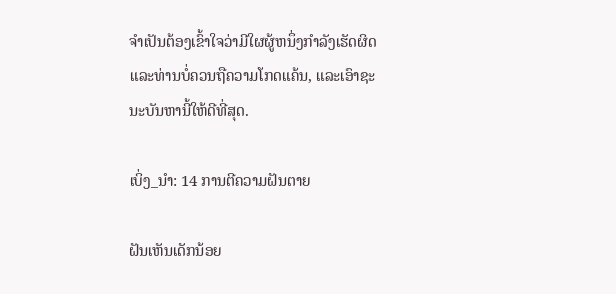ຈໍາເປັນຕ້ອງເຂົ້າໃຈວ່າມີໃຜຜູ້ຫນຶ່ງກໍາລັງເຮັດຜິດແລະທ່ານບໍ່ຄວນຖືຄວາມໂກດແຄ້ນ, ແລະເອົາຊະນະບັນຫານີ້ໃຫ້ດີທີ່ສຸດ.

ເບິ່ງ_ນຳ: 14 ການຕີຄວາມຝັນຕາຍ

ຝັນເຫັນເດັກນ້ອຍ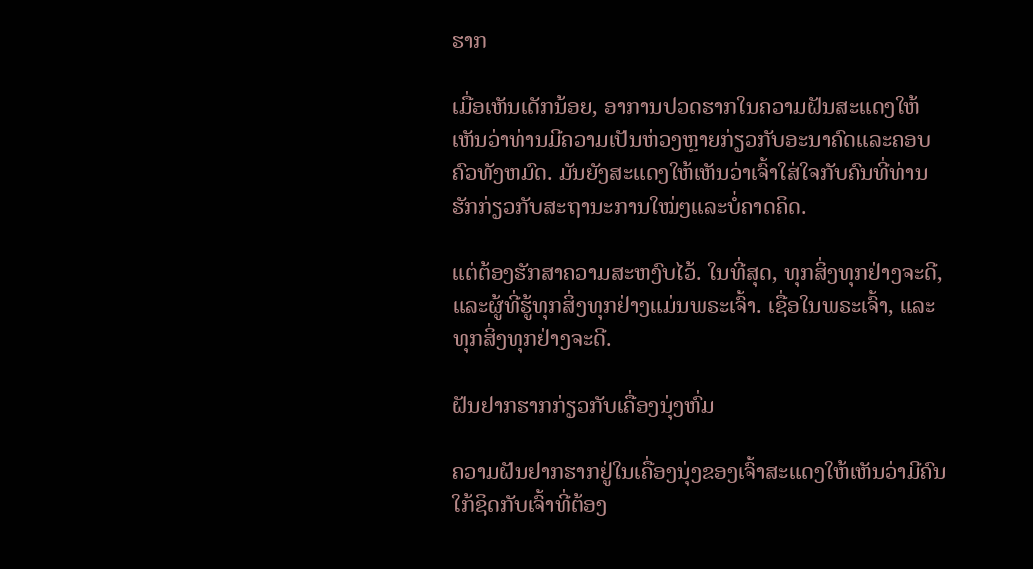ຮາກ

ເມື່ອເຫັນເດັກນ້ອຍ, ອາການປວດຮາກໃນຄວາມຝັນສະແດງໃຫ້ເຫັນວ່າທ່ານມີຄວາມເປັນຫ່ວງຫຼາຍກ່ຽວກັບອະນາຄົດແລະຄອບຄົວທັງຫມົດ. ມັນຍັງສະແດງໃຫ້ເຫັນວ່າເຈົ້າໃສ່ໃຈກັບຄົນທີ່ທ່ານຮັກກ່ຽວກັບສະຖານະການໃໝ່ໆແລະບໍ່ຄາດຄິດ.

ແຕ່ຕ້ອງຮັກສາຄວາມສະຫງົບໄວ້. ໃນທີ່ສຸດ, ທຸກສິ່ງທຸກຢ່າງຈະດີ, ແລະຜູ້ທີ່ຮູ້ທຸກສິ່ງທຸກຢ່າງແມ່ນພຣະເຈົ້າ. ເຊື່ອໃນພຣະເຈົ້າ, ແລະທຸກສິ່ງທຸກຢ່າງຈະດີ.

ຝັນຢາກຮາກກ່ຽວກັບເຄື່ອງນຸ່ງຫົ່ມ

ຄວາມຝັນຢາກຮາກຢູ່ໃນເຄື່ອງນຸ່ງຂອງເຈົ້າສະແດງໃຫ້ເຫັນວ່າມີຄົນໃກ້ຊິດກັບເຈົ້າທີ່ຕ້ອງ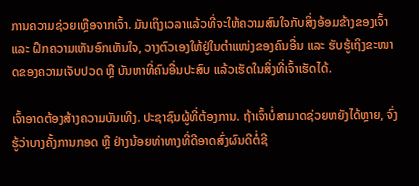ການຄວາມຊ່ວຍເຫຼືອຈາກເຈົ້າ. ມັນເຖິງເວລາແລ້ວທີ່ຈະໃຫ້ຄວາມສົນໃຈກັບສິ່ງອ້ອມຂ້າງຂອງເຈົ້າ ແລະ ຝຶກຄວາມເຫັນອົກເຫັນໃຈ, ວາງຕົວເອງໃຫ້ຢູ່ໃນຕຳແໜ່ງຂອງຄົນອື່ນ ແລະ ຮັບຮູ້ເຖິງຂະໜາດຂອງຄວາມເຈັບປວດ ຫຼື ບັນຫາທີ່ຄົນອື່ນປະສົບ ແລ້ວເຮັດໃນສິ່ງທີ່ເຈົ້າເຮັດໄດ້.

ເຈົ້າອາດຕ້ອງສ້າງຄວາມບັນເທີງ. ປະຊາຊົນຜູ້ທີ່ຕ້ອງການ. ຖ້າເຈົ້າບໍ່ສາມາດຊ່ວຍຫຍັງໄດ້ຫຼາຍ, ຈົ່ງຮູ້ວ່າບາງຄັ້ງການກອດ ຫຼື ຢ່າງນ້ອຍທ່າທາງທີ່ດີອາດສົ່ງຜົນດີຕໍ່ຊີ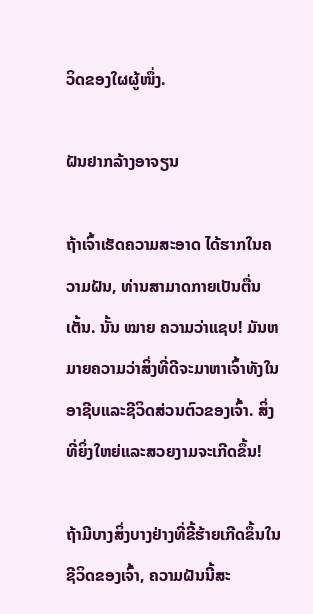ວິດຂອງໃຜຜູ້ໜຶ່ງ.

ຝັນຢາກລ້າງອາຈຽນ

ຖ້າເຈົ້າເຮັດຄວາມສະອາດ ໄດ້ຮາກໃນຄວາມຝັນ, ທ່ານສາມາດກາຍເປັນຕື່ນເຕັ້ນ. ນັ້ນ ໝາຍ ຄວາມວ່າແຊບ! ມັນຫມາຍຄວາມວ່າສິ່ງທີ່ດີຈະມາຫາເຈົ້າທັງໃນອາຊີບແລະຊີວິດສ່ວນຕົວຂອງເຈົ້າ. ສິ່ງທີ່ຍິ່ງໃຫຍ່ແລະສວຍງາມຈະເກີດຂຶ້ນ!

ຖ້າມີບາງສິ່ງບາງຢ່າງທີ່ຂີ້ຮ້າຍເກີດຂຶ້ນໃນຊີວິດຂອງເຈົ້າ, ຄວາມຝັນນີ້ສະ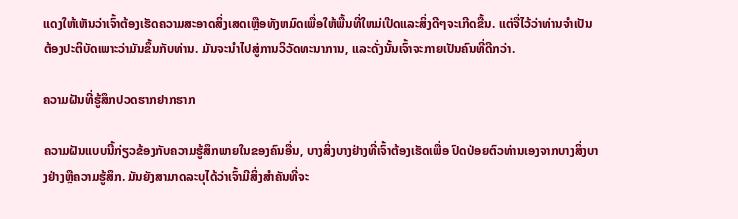ແດງໃຫ້ເຫັນວ່າເຈົ້າຕ້ອງເຮັດຄວາມສະອາດສິ່ງເສດເຫຼືອທັງຫມົດເພື່ອໃຫ້ພື້ນທີ່ໃຫມ່ເປີດແລະສິ່ງດີໆຈະເກີດຂື້ນ. ແຕ່ຈື່ໄວ້ວ່າທ່ານຈໍາເປັນຕ້ອງປະຕິບັດເພາະວ່າມັນຂຶ້ນກັບທ່ານ. ມັນຈະນໍາໄປສູ່ການວິວັດທະນາການ, ແລະດັ່ງນັ້ນເຈົ້າຈະກາຍເປັນຄົນທີ່ດີກວ່າ.

ຄວາມຝັນທີ່ຮູ້ສຶກປວດຮາກຢາກຮາກ

ຄວາມຝັນແບບນີ້ກ່ຽວຂ້ອງກັບຄວາມຮູ້ສຶກພາຍໃນຂອງຄົນອື່ນ, ບາງສິ່ງບາງຢ່າງທີ່ເຈົ້າຕ້ອງເຮັດເພື່ອ ປົດປ່ອຍຕົວທ່ານເອງຈາກບາງສິ່ງບາງຢ່າງຫຼືຄວາມຮູ້ສຶກ. ມັນຍັງສາມາດລະບຸໄດ້ວ່າເຈົ້າມີສິ່ງສຳຄັນທີ່ຈະ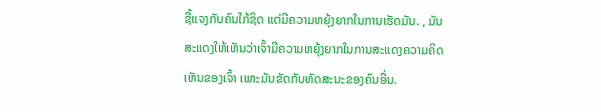ຊີ້ແຈງກັບຄົນໃກ້ຊິດ ແຕ່ມີຄວາມຫຍຸ້ງຍາກໃນການເຮັດມັນ. , ມັນສະແດງໃຫ້ເຫັນວ່າເຈົ້າມີຄວາມຫຍຸ້ງຍາກໃນການສະແດງຄວາມຄິດເຫັນຂອງເຈົ້າ ເພາະມັນຂັດກັບທັດສະນະຂອງຄົນອື່ນ.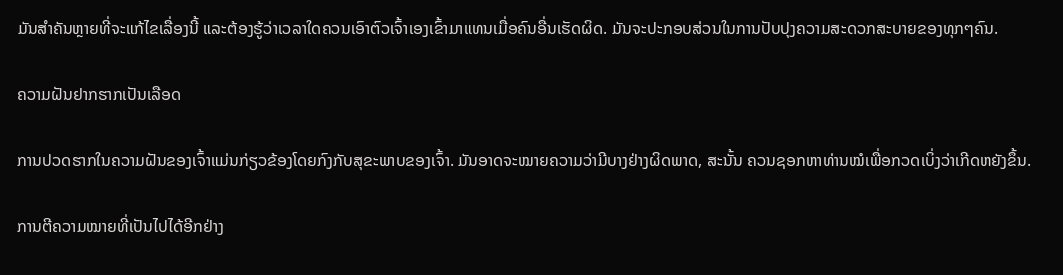ມັນສຳຄັນຫຼາຍທີ່ຈະແກ້ໄຂເລື່ອງນີ້ ແລະຕ້ອງຮູ້ວ່າເວລາໃດຄວນເອົາຕົວເຈົ້າເອງເຂົ້າມາແທນເມື່ອຄົນອື່ນເຮັດຜິດ. ມັນຈະປະກອບສ່ວນໃນການປັບປຸງຄວາມສະດວກສະບາຍຂອງທຸກໆຄົນ.

ຄວາມຝັນຢາກຮາກເປັນເລືອດ

ການປວດຮາກໃນຄວາມຝັນຂອງເຈົ້າແມ່ນກ່ຽວຂ້ອງໂດຍກົງກັບສຸຂະພາບຂອງເຈົ້າ. ມັນອາດຈະໝາຍຄວາມວ່າມີບາງຢ່າງຜິດພາດ, ສະນັ້ນ ຄວນຊອກຫາທ່ານໝໍເພື່ອກວດເບິ່ງວ່າເກີດຫຍັງຂຶ້ນ.

ການຕີຄວາມໝາຍທີ່ເປັນໄປໄດ້ອີກຢ່າງ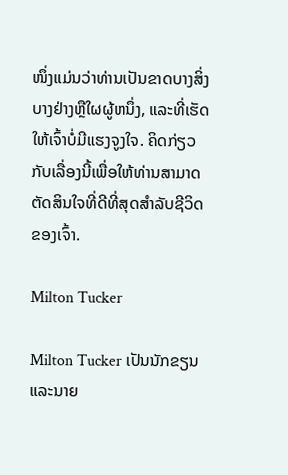ໜຶ່ງແມ່ນວ່າທ່ານເປັນຂາດບາງສິ່ງບາງຢ່າງຫຼືໃຜຜູ້ຫນຶ່ງ, ແລະທີ່ເຮັດໃຫ້ເຈົ້າບໍ່ມີແຮງຈູງໃຈ. ຄິດກ່ຽວກັບເລື່ອງນີ້ເພື່ອໃຫ້ທ່ານສາມາດຕັດສິນໃຈທີ່ດີທີ່ສຸດສໍາລັບຊີວິດຂອງເຈົ້າ.

Milton Tucker

Milton Tucker ເປັນນັກຂຽນແລະນາຍ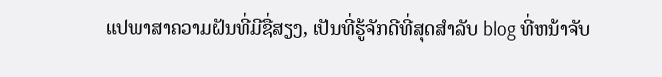ແປພາສາຄວາມຝັນທີ່ມີຊື່ສຽງ, ເປັນທີ່ຮູ້ຈັກດີທີ່ສຸດສໍາລັບ blog ທີ່ຫນ້າຈັບ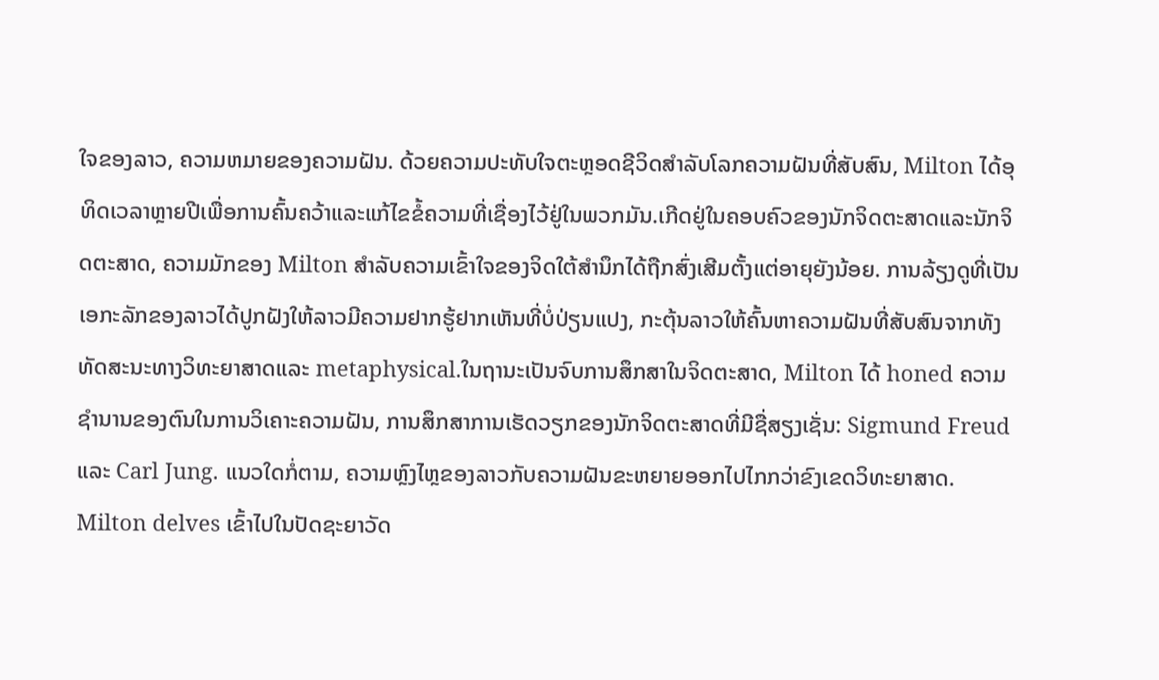ໃຈຂອງລາວ, ຄວາມຫມາຍຂອງຄວາມຝັນ. ດ້ວຍຄວາມປະທັບໃຈຕະຫຼອດຊີວິດສໍາລັບໂລກຄວາມຝັນທີ່ສັບສົນ, Milton ໄດ້ອຸທິດເວລາຫຼາຍປີເພື່ອການຄົ້ນຄວ້າແລະແກ້ໄຂຂໍ້ຄວາມທີ່ເຊື່ອງໄວ້ຢູ່ໃນພວກມັນ.ເກີດຢູ່ໃນຄອບຄົວຂອງນັກຈິດຕະສາດແລະນັກຈິດຕະສາດ, ຄວາມມັກຂອງ Milton ສໍາລັບຄວາມເຂົ້າໃຈຂອງຈິດໃຕ້ສໍານຶກໄດ້ຖືກສົ່ງເສີມຕັ້ງແຕ່ອາຍຸຍັງນ້ອຍ. ການລ້ຽງດູທີ່ເປັນເອກະລັກຂອງລາວໄດ້ປູກຝັງໃຫ້ລາວມີຄວາມຢາກຮູ້ຢາກເຫັນທີ່ບໍ່ປ່ຽນແປງ, ກະຕຸ້ນລາວໃຫ້ຄົ້ນຫາຄວາມຝັນທີ່ສັບສົນຈາກທັງທັດສະນະທາງວິທະຍາສາດແລະ metaphysical.ໃນຖານະເປັນຈົບການສຶກສາໃນຈິດຕະສາດ, Milton ໄດ້ honed ຄວາມຊໍານານຂອງຕົນໃນການວິເຄາະຄວາມຝັນ, ການສຶກສາການເຮັດວຽກຂອງນັກຈິດຕະສາດທີ່ມີຊື່ສຽງເຊັ່ນ: Sigmund Freud ແລະ Carl Jung. ແນວໃດກໍ່ຕາມ, ຄວາມຫຼົງໄຫຼຂອງລາວກັບຄວາມຝັນຂະຫຍາຍອອກໄປໄກກວ່າຂົງເຂດວິທະຍາສາດ. Milton delves ເຂົ້າໄປໃນປັດຊະຍາວັດ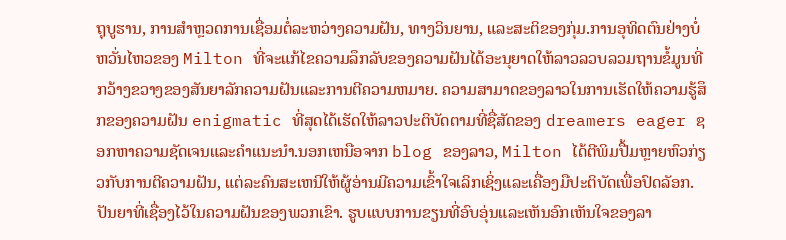ຖຸບູຮານ, ການສໍາຫຼວດການເຊື່ອມຕໍ່ລະຫວ່າງຄວາມຝັນ, ທາງວິນຍານ, ແລະສະຕິຂອງກຸ່ມ.ການອຸທິດຕົນຢ່າງບໍ່ຫວັ່ນໄຫວຂອງ Milton ທີ່ຈະແກ້ໄຂຄວາມລຶກລັບຂອງຄວາມຝັນໄດ້ອະນຸຍາດໃຫ້ລາວລວບລວມຖານຂໍ້ມູນທີ່ກວ້າງຂວາງຂອງສັນຍາລັກຄວາມຝັນແລະການຕີຄວາມຫມາຍ. ຄວາມສາມາດຂອງລາວໃນການເຮັດໃຫ້ຄວາມຮູ້ສຶກຂອງຄວາມຝັນ enigmatic ທີ່ສຸດໄດ້ເຮັດໃຫ້ລາວປະຕິບັດຕາມທີ່ຊື່ສັດຂອງ dreamers eager ຊອກຫາຄວາມຊັດເຈນແລະຄໍາແນະນໍາ.ນອກເຫນືອຈາກ blog ຂອງລາວ, Milton ໄດ້ຕີພິມປື້ມຫຼາຍຫົວກ່ຽວກັບການຕີຄວາມຝັນ, ແຕ່ລະຄົນສະເຫນີໃຫ້ຜູ້ອ່ານມີຄວາມເຂົ້າໃຈເລິກເຊິ່ງແລະເຄື່ອງມືປະຕິບັດເພື່ອປົດລັອກ.ປັນຍາທີ່ເຊື່ອງໄວ້ໃນຄວາມຝັນຂອງພວກເຂົາ. ຮູບແບບການຂຽນທີ່ອົບອຸ່ນແລະເຫັນອົກເຫັນໃຈຂອງລາ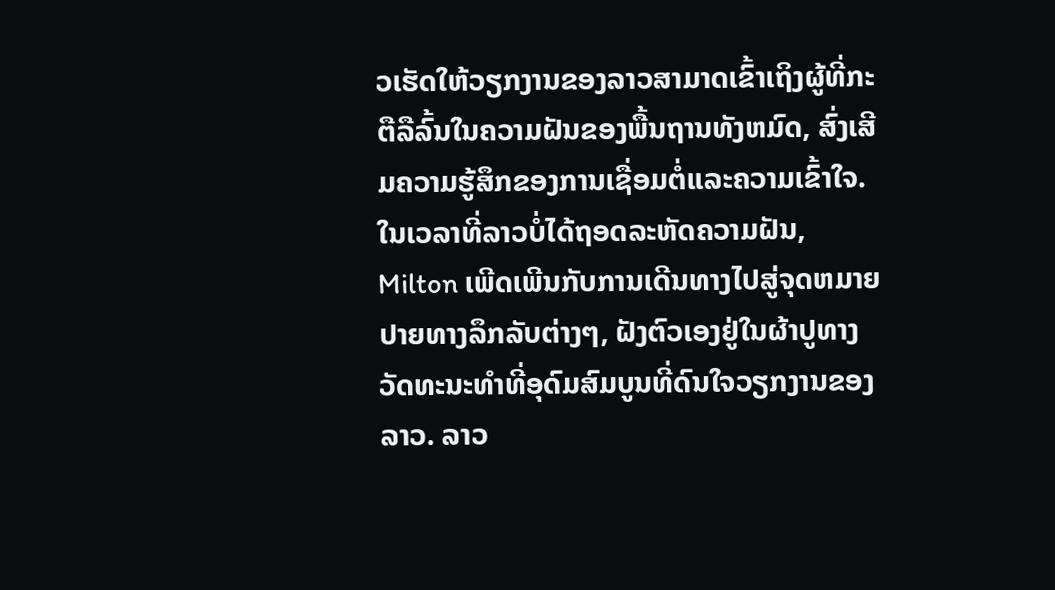ວເຮັດໃຫ້ວຽກງານຂອງລາວສາມາດເຂົ້າເຖິງຜູ້ທີ່ກະຕືລືລົ້ນໃນຄວາມຝັນຂອງພື້ນຖານທັງຫມົດ, ສົ່ງເສີມຄວາມຮູ້ສຶກຂອງການເຊື່ອມຕໍ່ແລະຄວາມເຂົ້າໃຈ.ໃນເວລາທີ່ລາວບໍ່ໄດ້ຖອດລະຫັດຄວາມຝັນ, Milton ເພີດເພີນກັບການເດີນທາງໄປສູ່ຈຸດຫມາຍປາຍທາງລຶກລັບຕ່າງໆ, ຝັງຕົວເອງຢູ່ໃນຜ້າປູທາງວັດທະນະທໍາທີ່ອຸດົມສົມບູນທີ່ດົນໃຈວຽກງານຂອງລາວ. ລາວ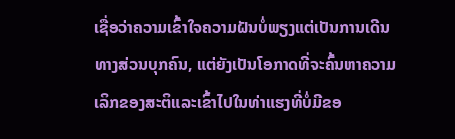ເຊື່ອວ່າຄວາມເຂົ້າໃຈຄວາມຝັນບໍ່ພຽງແຕ່ເປັນການເດີນທາງສ່ວນບຸກຄົນ, ແຕ່ຍັງເປັນໂອກາດທີ່ຈະຄົ້ນຫາຄວາມເລິກຂອງສະຕິແລະເຂົ້າໄປໃນທ່າແຮງທີ່ບໍ່ມີຂອ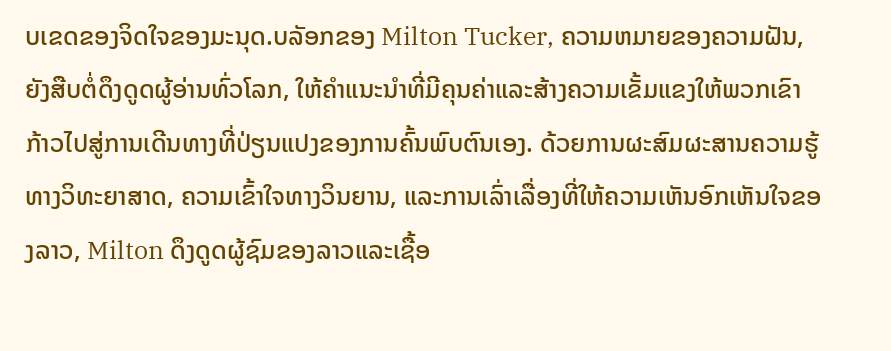ບເຂດຂອງຈິດໃຈຂອງມະນຸດ.ບລັອກຂອງ Milton Tucker, ຄວາມຫມາຍຂອງຄວາມຝັນ, ຍັງສືບຕໍ່ດຶງດູດຜູ້ອ່ານທົ່ວໂລກ, ໃຫ້ຄໍາແນະນໍາທີ່ມີຄຸນຄ່າແລະສ້າງຄວາມເຂັ້ມແຂງໃຫ້ພວກເຂົາກ້າວໄປສູ່ການເດີນທາງທີ່ປ່ຽນແປງຂອງການຄົ້ນພົບຕົນເອງ. ດ້ວຍການຜະສົມຜະສານຄວາມຮູ້ທາງວິທະຍາສາດ, ຄວາມເຂົ້າໃຈທາງວິນຍານ, ແລະການເລົ່າເລື່ອງທີ່ໃຫ້ຄວາມເຫັນອົກເຫັນໃຈຂອງລາວ, Milton ດຶງດູດຜູ້ຊົມຂອງລາວແລະເຊື້ອ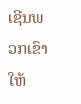ເຊີນພວກເຂົາໃຫ້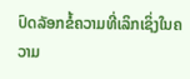ປົດລັອກຂໍ້ຄວາມທີ່ເລິກເຊິ່ງໃນຄວາມ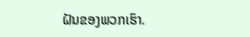ຝັນຂອງພວກເຮົາ.